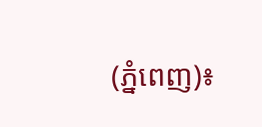(ភ្នំពេញ)៖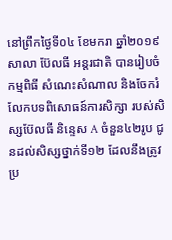នៅព្រឹកថ្ងៃទី០៤ ខែមករា ឆ្នាំ២០១៩ សាលា ប៊ែលធី អន្តរជាតិ បានរៀបចំកម្មពិធី សំណេះសំណាល និងចែករំលែកបទពិសោធន៍ការសិក្សា របស់សិស្សប៊ែលធី និន្ទេស A ចំនួន៤២រូប ជូនដល់សិស្សថ្នាក់ទី១២ ដែលនឹងត្រូវប្រ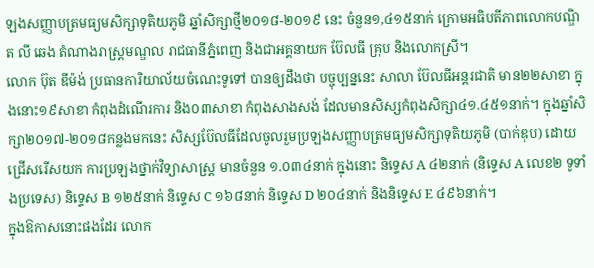ឡងសញ្ញាបត្រមធ្យមសិក្សាទុតិយភូមិ ឆ្នាំសិក្សាថ្មី២០១៨-២០១៩ នេះ ចំនួន១,៤១៥នាក់ ក្រោមអធិបតីភាពលោកបណ្ឌិត លី ឆេង តំណាងរាស្រ្តមណ្ឌល រាជធានីភ្នំពេញ និងជាអគ្គនាយក ប៊ែលធី គ្រុប និងលោកស្រី។
លោក ប៊ុត ឌីម៉ង់ ប្រធានការិយាល័យចំណេះទូទៅ បានឲ្យដឹងថា បច្ចុប្បន្ននេះ សាលា ប៊ែលធីអន្តរជាតិ មាន២២សាខា ក្នុងនោះ១៩សាខា កំពុងដំណើរការ និង០៣សាខា កំពុងសាងសង់ ដែលមានសិស្សកំពុងសិក្សា៤១.៤៥១នាក់។ ក្នុងឆ្នាំសិក្សា២០១៧-២០១៨កន្លងមកនេះ សិស្សប៊ែលធីដែលចូលរួមប្រឡងសញ្ញាបត្រមធ្យមសិក្សាទុតិយភូមិ (បាក់ឌុប) ដោយជ្រើសរើសយក ការប្រឡងថ្នាក់វិទ្យាសាស្ត្រ មានចំនួន ១.០៣៤នាក់ ក្នុងនោះ និទ្ទេស A ៤២នាក់ (និទ្ទេស A លេខ២ ទូទាំងប្រទេស) និទ្ទេស B ១២៥នាក់ និទ្ទេស C ១៦៨នាក់ និទ្ទេស D ២០៤នាក់ និងនិទ្ទេស E ៤៩៦នាក់។
ក្នុងឱកាសនោះផងដែរ លោក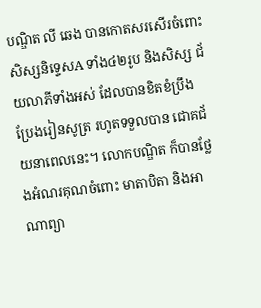បណ្ឌិត លី ឆេង បានកោតសរសើរចំពោះ សិស្សនិទ្ទេសA ទាំង៤២រូប និងសិស្ស ជ័យលាភីទាំងអស់ ដែលបានខិតខំប្រឹងប្រែងរៀនសូត្រ រហូតទទួលបាន ជោគជ័យនាពេលនេះ។ លោកបណ្ឌិត ក៏បានថ្លែងអំណរគុណចំពោះ មាតាបិតា និងអាណាព្យា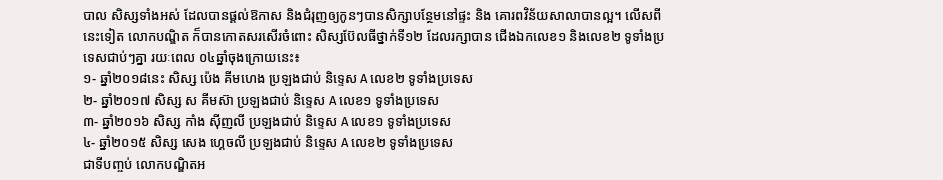បាល សិស្សទាំងអស់ ដែលបានផ្តល់ឱកាស និងជំរុញឲ្យកូនៗបានសិក្សាបន្ថែមនៅផ្ទះ និង គោរពវិន័យសាលាបានល្អ។ លើសពីនេះទៀត លោកបណ្ឌិត ក៏បានកោតសរសើរចំពោះ សិស្សប៊ែលធីថ្នាក់ទី១២ ដែលរក្សាបាន ជើងឯកលេខ១ និងលេខ២ ទូទាំងប្រទេសជាប់ៗគ្នា រយៈពេល ០៤ឆ្នាំចុងក្រោយនេះ៖
១- ឆ្នាំ២០១៨នេះ សិស្ស ប៉េង គីមហេង ប្រឡងជាប់ និទ្ទេស A លេខ២ ទូទាំងប្រទេស
២- ឆ្នាំ២០១៧ សិស្ស ស គីមស៊ា ប្រឡងជាប់ និទ្ទេស A លេខ១ ទូទាំងប្រទេស
៣- ឆ្នាំ២០១៦ សិស្ស កាំង ស៊ីញលី ប្រឡងជាប់ និទ្ទេស A លេខ១ ទូទាំងប្រទេស
៤- ឆ្នាំ២០១៥ សិស្ស សេង ហ្គេចលី ប្រឡងជាប់ និទ្ទេស A លេខ២ ទូទាំងប្រទេស
ជាទីបញ្ចប់ លោកបណ្ឌិតអ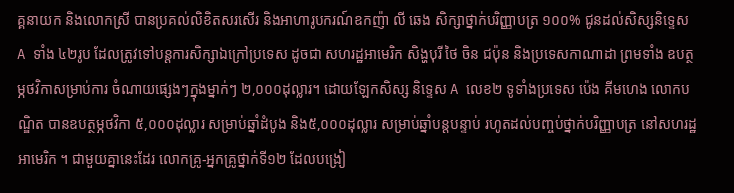គ្គនាយក និងលោកស្រី បានប្រគល់លិខិតសរសើរ និងអាហារូបករណ៍ឧកញ៉ា លី ឆេង សិក្សាថ្នាក់បរិញ្ញាបត្រ ១០០% ជូនដល់សិស្សនិទ្ទេស A ទាំង ៤២រូប ដែលត្រូវទៅបន្តការសិក្សាឯក្រៅប្រទេស ដូចជា សហរដ្ឋអាមេរិក សិង្ហបុរី ថៃ ចិន ជប៉ុន និងប្រទេសកាណាដា ព្រមទាំង ឧបត្ថម្ភថវិកាសម្រាប់ការ ចំណាយផ្សេងៗក្នុងម្នាក់ៗ ២,០០០ដុល្លារ។ ដោយឡែកសិស្ស និទ្ទេស A លេខ២ ទូទាំងប្រទេស ប៉េង គីមហេង លោកបណ្ឌិត បានឧបត្ថម្ភថវិកា ៥,០០០ដុល្លារ សម្រាប់ឆ្នាំដំបូង និង៥,០០០ដុល្លារ សម្រាប់ឆ្នាំបន្តបន្ទាប់ រហូតដល់បញ្ចប់ថ្នាក់បរិញ្ញាបត្រ នៅសហរដ្ឋអាមេរិក ។ ជាមួយគ្នានេះដែរ លោកគ្រូ-អ្នកគ្រូថ្នាក់ទី១២ ដែលបង្រៀ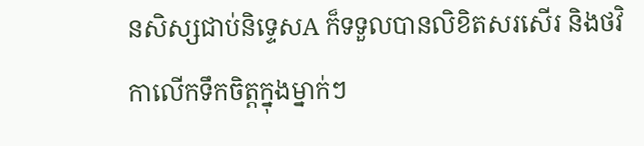នសិស្សជាប់និទ្ទេសA ក៏ទទួលបានលិខិតសរសើរ និងថវិកាលើកទឹកចិត្តក្នុងម្នាក់ៗ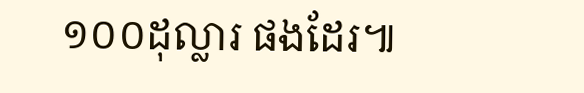១០០ដុល្លារ ផងដែរ៕